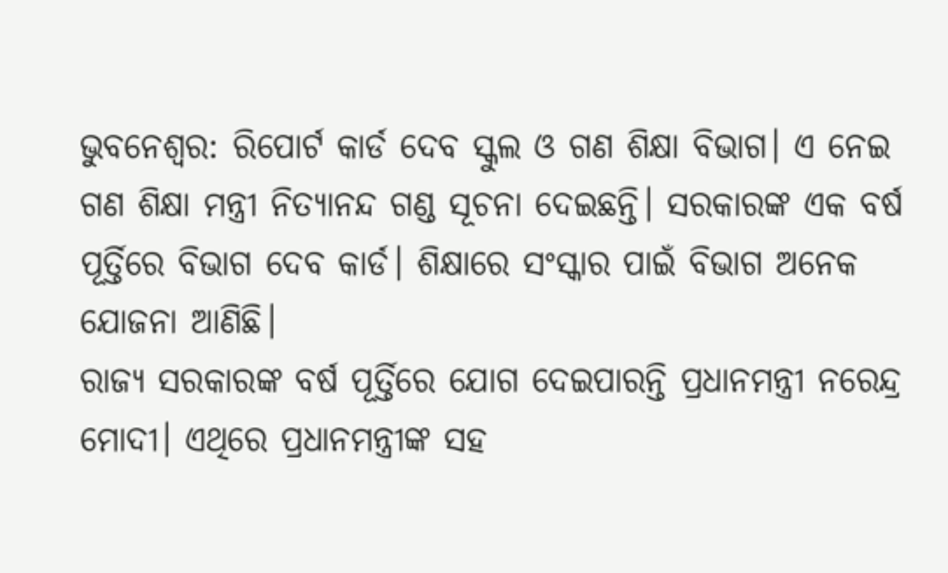ଭୁବନେଶ୍ୱର: ରିପୋର୍ଟ କାର୍ଡ ଦେବ ସ୍କୁଲ ଓ ଗଣ ଶିକ୍ଷା ବିଭାଗ। ଏ ନେଇ ଗଣ ଶିକ୍ଷା ମନ୍ତ୍ରୀ ନିତ୍ୟାନନ୍ଦ ଗଣ୍ଡ ସୂଚନା ଦେଇଛନ୍ତି। ସରକାରଙ୍କ ଏକ ବର୍ଷ ପୂର୍ତ୍ତିରେ ବିଭାଗ ଦେବ କାର୍ଡ। ଶିକ୍ଷାରେ ସଂସ୍କାର ପାଇଁ ବିଭାଗ ଅନେକ ଯୋଜନା ଆଣିଛି।
ରାଜ୍ୟ ସରକାରଙ୍କ ବର୍ଷ ପୂର୍ତ୍ତିରେ ଯୋଗ ଦେଇପାରନ୍ତି ପ୍ରଧାନମନ୍ତ୍ରୀ ନରେନ୍ଦ୍ର ମୋଦୀ। ଏଥିରେ ପ୍ରଧାନମନ୍ତ୍ରୀଙ୍କ ସହ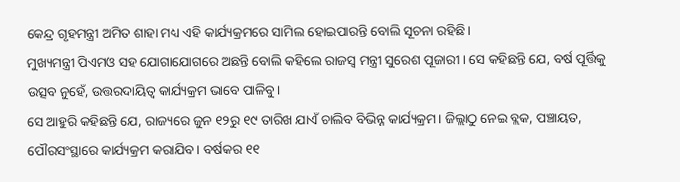କେନ୍ଦ୍ର ଗୃହମନ୍ତ୍ରୀ ଅମିତ ଶାହା ମଧ୍ୟ ଏହି କାର୍ଯ୍ୟକ୍ରମରେ ସାମିଲ ହୋଇପାରନ୍ତି ବୋଲି ସୂଚନା ରହିଛି।
ମୁଖ୍ୟମନ୍ତ୍ରୀ ପିଏମଓ ସହ ଯୋଗାଯୋଗରେ ଅଛନ୍ତି ବୋଲି କହିଲେ ରାଜସ୍ୱ ମନ୍ତ୍ରୀ ସୁରେଶ ପୂଜାରୀ। ସେ କହିଛନ୍ତି ଯେ, ବର୍ଷ ପୂର୍ତ୍ତିକୁ ଉତ୍ସବ ନୁହେଁ, ଉତ୍ତରଦାୟିତ୍ୱ କାର୍ଯ୍ୟକ୍ରମ ଭାବେ ପାଳିବୁ।
ସେ ଆହୁରି କହିଛନ୍ତି ଯେ, ରାଜ୍ୟରେ ଜୁନ ୧୨ରୁ ୧୯ ତାରିଖ ଯାଏଁ ଚାଲିବ ବିଭିନ୍ନ କାର୍ଯ୍ୟକ୍ରମ। ଜିଲ୍ଲାଠୁ ନେଇ ବ୍ଲକ, ପଞ୍ଚାୟତ, ପୌରସଂସ୍ଥାରେ କାର୍ଯ୍ୟକ୍ରମ କରାଯିବ। ବର୍ଷକର ୧୧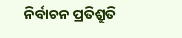ନିର୍ବାଚନ ପ୍ରତିଶ୍ରୁତି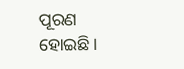ପୂରଣ ହୋଇଛି।